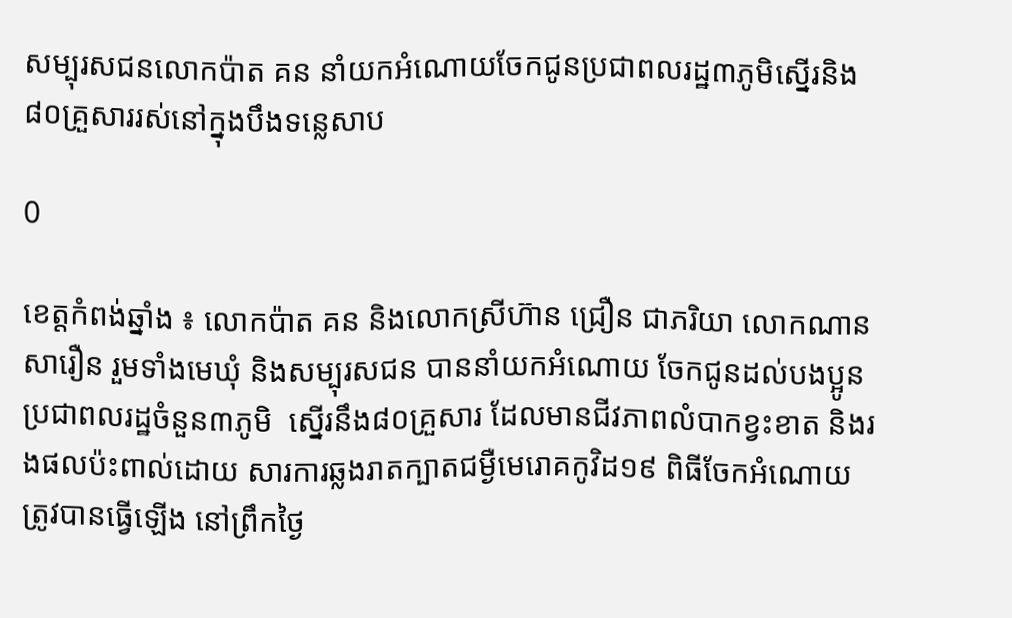សម្បុរសជនលោកប៉ាត គន នាំយកអំណោយចែកជូនប្រជាពលរដ្ឋ៣ភូមិស្នើរនិង៨០គ្រួសាររស់នៅក្នុងបឹងទន្លេសាប

0

ខេត្តកំពង់ឆ្នាំង ៖ លោកប៉ាត គន និងលោកស្រីហ៊ាន ជ្រឿន ជាភរិយា លោកណាន សារឿន រួមទាំងមេឃុំ និងសម្បុរសជន បាននាំយកអំណោយ ចែកជូនដល់បងប្អូនប្រជាពលរដ្ឋចំនួន៣ភូមិ  ស្នើរនឹង៨០គ្រួសារ ដែលមានជីវភាពលំបាកខ្វះខាត និងរងផលប៉ះពាល់ដោយ សារការឆ្លងរាតក្បាតជម្ងឺមេរោគកូវិដ១៩ ពិធីចែកអំណោយត្រូវបានធ្វើឡើង នៅព្រឹកថ្ងៃ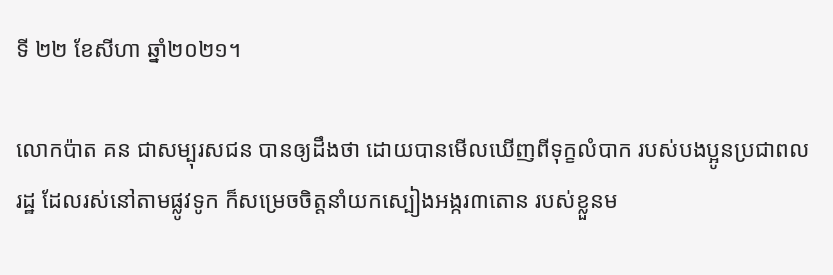ទី ២២ ខែសីហា ឆ្នាំ២០២១។

លោកប៉ាត គន ជាសម្បុរសជន បានឲ្យដឹងថា ដោយបានមើលឃើញពីទុក្ខលំបាក របស់បងប្អូនប្រជាពលរដ្ឋ ដែលរស់នៅតាមផ្លូវទូក ក៏សម្រេចចិត្តនាំយកស្បៀងអង្ករ៣តោន របស់ខ្លួនម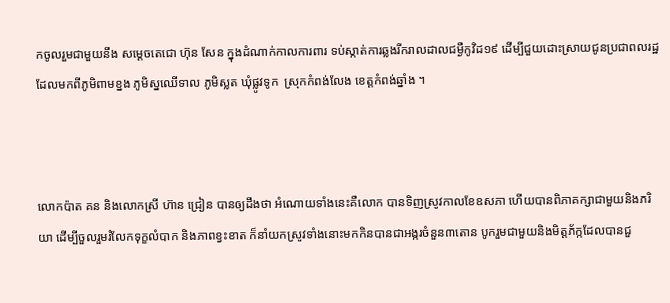កចូលរួមជាមួយនឹង សម្តេចតេជោ ហ៊ុន សែន ក្នុងដំណាក់កាលការពារ ទប់ស្កាត់ការឆ្លងរីករាលដាលជម្ងឺកូវិដ១៩ ដើម្បីជួយដោះស្រាយជូនប្រជាពលរដ្ឋ ដែលមកពីភូមិពាមខ្នង ភូមិស្នឈើទាល ភូមិស្លត ឃុំផ្លូវទូក  ស្រុកកំពង់លែង ខេត្តកំពង់ឆ្នាំង ។



លោកប៉ាត គន និងលោកស្រី ហ៊ាន ជ្រៀន បានឲ្យដឹងថា អំណោយទាំងនេះគឺលោក បានទិញស្រូវកាលខែឧសភា ហើយបានពិភាគក្សាជាមួយនិងភរិយា ដើម្បីចួលរួមរំលែកទុក្ខលំបាក និងភាពខ្វះខាត ក៏នាំយកស្រូវទាំងនោះមកកិនបានជាអង្ករចំនួន៣តោន បូករួមជាមួយនិងមិត្តភ័ក្កដែលបានជួ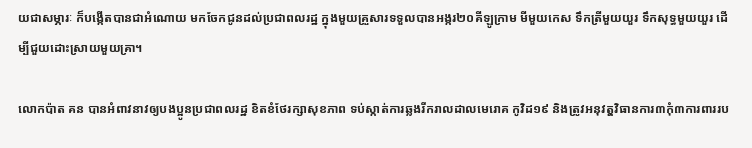យជាសម្ភារៈ ក៏បង្កើតបានជាអំណោយ មកចែកជូនដល់ប្រជាពលរដ្ឋ ក្នុងមួយគ្រួសារទទួលបានអង្ករ២០គីឡូក្រាម មីមួយកេស ទឹកត្រីមួយយួរ ទឹកសុទ្ធមួយយួរ ដើម្បីជួយដោះស្រាយមួយគ្រា។

លោកប៉ាត គន បានអំពាវនាវឲ្យបងប្អូនប្រជាពលរដ្ឋ ខិតខំថែរក្សាសុខភាព ទប់ស្កាត់ការឆ្លងរីករាលដាលមេរោគ កូវិដ១៩ និងត្រូវអនុវតុ្តវិធានការ៣កុំ៣ការពាររប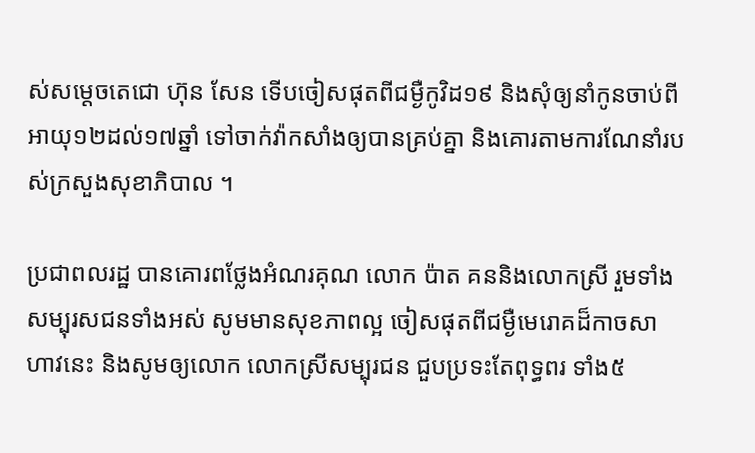ស់សម្តេចតេជោ ហ៊ុន សែន ទើបចៀសផុតពីជម្ងឺកូវិដ១៩ និងសុំឲ្យនាំកូនចាប់ពីអាយុ១២ដល់១៧ឆ្នាំ ទៅចាក់វ៉ាកសាំងឲ្យបានគ្រប់គ្នា និងគោរតាមការណែនាំរបស់ក្រសួងសុខាភិបាល ។

ប្រជាពលរដ្ឋ បានគោរពថ្លែងអំណរគុណ លោក ប៉ាត គននិងលោកស្រី រួមទាំងសម្បុរសជនទាំងអស់ សូមមានសុខភាពល្អ ចៀសផុតពីជម្ងឺមេរោគដ៏កាចសាហាវនេះ និងសូមឲ្យលោក លោកស្រីសម្បុរជន ជួបប្រទះតែពុទ្ធពរ ទាំង៥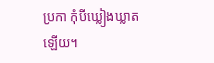ប្រកា កុំបីឃ្លៀងឃ្លាតឡើយ។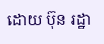ដោយ ប៊ុន រដ្ឋា